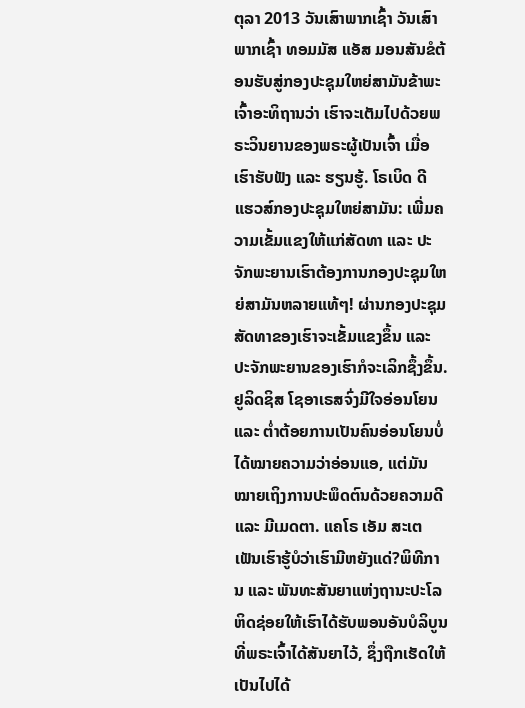ຕຸລາ 2013 ວັນເສົາພາກເຊົ້າ ວັນເສົາພາກເຊົ້າ ທອມມັສ ແອັສ ມອນສັນຂໍຕ້ອນຮັບສູ່ກອງປະຊຸມໃຫຍ່ສາມັນຂ້າພະເຈົ້າອະທິຖານວ່າ ເຮົາຈະເຕັມໄປດ້ວຍພຣະວິນຍານຂອງພຣະຜູ້ເປັນເຈົ້າ ເມື່ອເຮົາຮັບຟັງ ແລະ ຮຽນຮູ້. ໂຣເບິດ ດີ ແຮວສ໌ກອງປະຊຸມໃຫຍ່ສາມັນ: ເພີ່ມຄວາມເຂັ້ມແຂງໃຫ້ແກ່ສັດທາ ແລະ ປະຈັກພະຍານເຮົາຕ້ອງການກອງປະຊຸມໃຫຍ່ສາມັນຫລາຍແທ້ໆ! ຜ່ານກອງປະຊຸມ ສັດທາຂອງເຮົາຈະເຂັ້ມແຂງຂຶ້ນ ແລະ ປະຈັກພະຍານຂອງເຮົາກໍຈະເລິກຊຶ້ງຂຶ້ນ. ຢູລິດຊິສ ໂຊອາເຣສຈົ່ງມີໃຈອ່ອນໂຍນ ແລະ ຕ່ຳຕ້ອຍການເປັນຄົນອ່ອນໂຍນບໍ່ໄດ້ໝາຍຄວາມວ່າອ່ອນແອ, ແຕ່ມັນໝາຍເຖິງການປະພຶດຕົນດ້ວຍຄວາມດີ ແລະ ມີເມດຕາ. ແຄໂຣ ເອັມ ສະເຕເຟັນເຮົາຮູ້ບໍວ່າເຮົາມີຫຍັງແດ່?ພິທີການ ແລະ ພັນທະສັນຍາແຫ່ງຖານະປະໂລຫິດຊ່ອຍໃຫ້ເຮົາໄດ້ຮັບພອນອັນບໍລິບູນທີ່ພຣະເຈົ້າໄດ້ສັນຍາໄວ້, ຊຶ່ງຖືກເຮັດໃຫ້ເປັນໄປໄດ້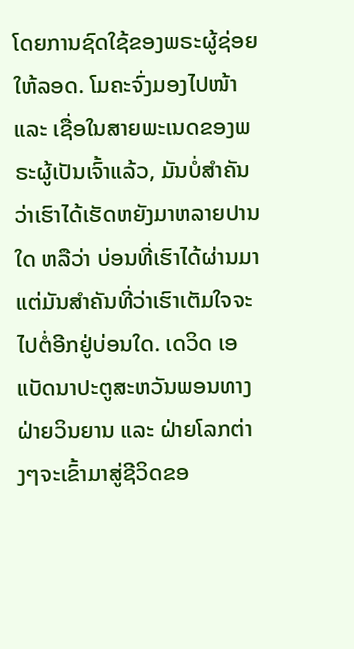ໂດຍການຊົດໃຊ້ຂອງພຣະຜູ້ຊ່ອຍໃຫ້ລອດ. ໂມຄະຈົ່ງມອງໄປໜ້າ ແລະ ເຊື່ອໃນສາຍພະເນດຂອງພຣະຜູ້ເປັນເຈົ້າແລ້ວ, ມັນບໍ່ສຳຄັນວ່າເຮົາໄດ້ເຮັດຫຍັງມາຫລາຍປານໃດ ຫລືວ່າ ບ່ອນທີ່ເຮົາໄດ້ຜ່ານມາ ແຕ່ມັນສຳຄັນທີ່ວ່າເຮົາເຕັມໃຈຈະໄປຕໍ່ອີກຢູ່ບ່ອນໃດ. ເດວິດ ເອ ແບັດນາປະຕູສະຫວັນພອນທາງຝ່າຍວິນຍານ ແລະ ຝ່າຍໂລກຕ່າງໆຈະເຂົ້າມາສູ່ຊີວິດຂອ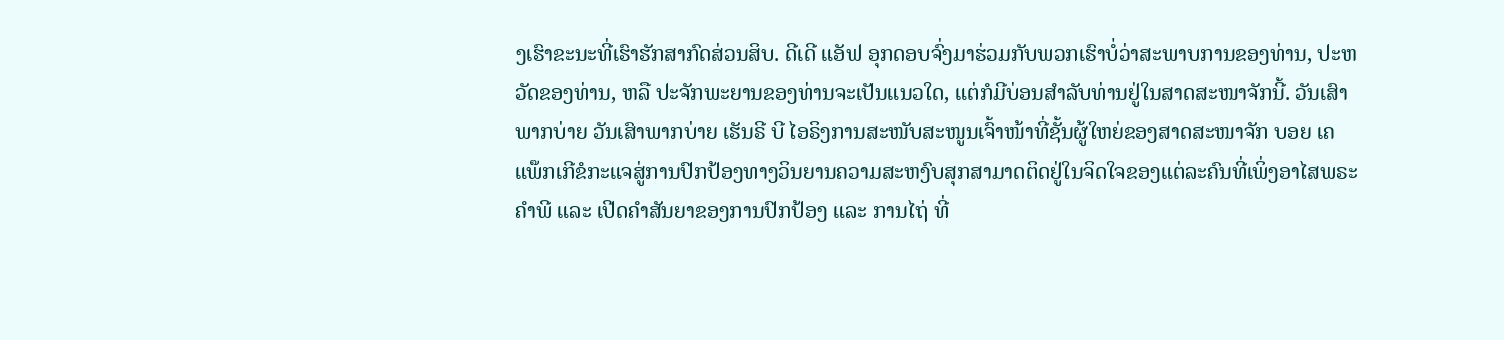ງເຮົາຂະນະທີ່ເຮົາຮັກສາກົດສ່ວນສິບ. ດີເດີ ແອັຟ ອຸກດອບຈົ່ງມາຮ່ວມກັບພວກເຮົາບໍ່ວ່າສະພາບການຂອງທ່ານ, ປະຫວັດຂອງທ່ານ, ຫລື ປະຈັກພະຍານຂອງທ່ານຈະເປັນແນວໃດ, ແຕ່ກໍມີບ່ອນສຳລັບທ່ານຢູ່ໃນສາດສະໜາຈັກນີ້. ວັນເສົາພາກບ່າຍ ວັນເສົາພາກບ່າຍ ເຮັນຣີ ບີ ໄອຣິງການສະໜັບສະໜູນເຈົ້າໜ້າທີ່ຊັ້ນຜູ້ໃຫຍ່ຂອງສາດສະໜາຈັກ ບອຍ ເຄ ແພ໊ກເກີຂໍກະແຈສູ່ການປົກປ້ອງທາງວິນຍານຄວາມສະຫງົບສຸກສາມາດຕິດຢູ່ໃນຈິດໃຈຂອງແຕ່ລະຄົນທີ່ເພິ່ງອາໄສພຣະຄຳພີ ແລະ ເປີດຄຳສັນຍາຂອງການປົກປ້ອງ ແລະ ການໄຖ່ ທີ່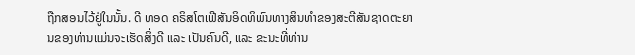ຖືກສອນໄວ້ຢູ່ໃນນັ້ນ. ດີ ທອດ ຄຣິສໂຕເຟີສັນອິດທິພົນທາງສິນທຳຂອງສະຕີສັນຊາດຕະຍານຂອງທ່ານແມ່ນຈະເຮັດສິ່ງດີ ແລະ ເປັນຄົນດີ, ແລະ ຂະນະທີ່ທ່ານ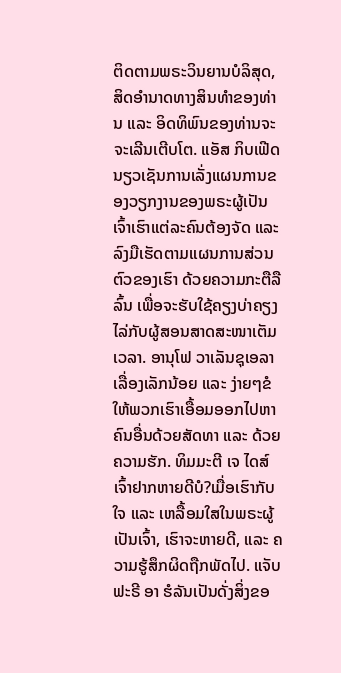ຕິດຕາມພຣະວິນຍານບໍລິສຸດ, ສິດອຳນາດທາງສິນທຳຂອງທ່ານ ແລະ ອິດທິພົນຂອງທ່ານຈະຈະເລີນເຕີບໂຕ. ແອັສ ກິບເຟີດ ນຽວເຊັນການເລັ່ງແຜນການຂອງວຽກງານຂອງພຣະຜູ້ເປັນເຈົ້າເຮົາແຕ່ລະຄົນຕ້ອງຈັດ ແລະ ລົງມືເຮັດຕາມແຜນການສ່ວນຕົວຂອງເຮົາ ດ້ວຍຄວາມກະຕືລືລົ້ນ ເພື່ອຈະຮັບໃຊ້ຄຽງບ່າຄຽງໄລ່ກັບຜູ້ສອນສາດສະໜາເຕັມເວລາ. ອານຸໂຟ ວາເລັນຊຸເອລາເລື່ອງເລັກນ້ອຍ ແລະ ງ່າຍໆຂໍໃຫ້ພວກເຮົາເອື້ອມອອກໄປຫາຄົນອື່ນດ້ວຍສັດທາ ແລະ ດ້ວຍຄວາມຮັກ. ທິມມະຕີ ເຈ ໄດສ໌ເຈົ້າຢາກຫາຍດີບໍ?ເມື່ອເຮົາກັບໃຈ ແລະ ເຫລື້ອມໃສໃນພຣະຜູ້ເປັນເຈົ້າ, ເຮົາຈະຫາຍດີ, ແລະ ຄວາມຮູ້ສຶກຜິດຖືກພັດໄປ. ແຈັບຟະຣີ ອາ ຮໍລັນເປັນດັ່ງສິ່ງຂອ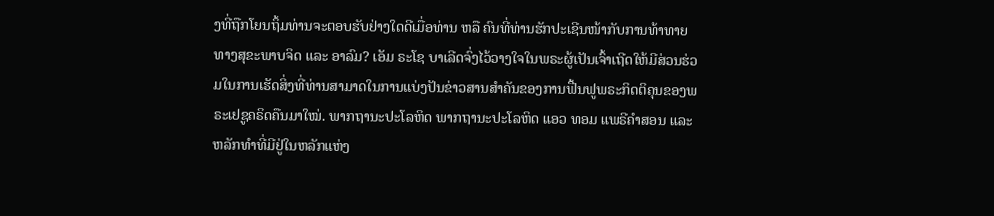ງທີ່ຖືກໂຍນຖິ້ມທ່ານຈະຕອບຮັບຢ່າງໃດດີເມື່ອທ່ານ ຫລື ຄົນທີ່ທ່ານຮັກປະເຊີນໜ້າກັບການທ້າທາຍທາງສຸຂະພາບຈິດ ແລະ ອາລົມ? ເອັມ ຣະໂຊ ບາເລີດຈົ່ງໄວ້ວາງໃຈໃນພຣະຜູ້ເປັນເຈົ້າເຖີດໃຫ້ມີສ່ວນຮ່ວມໃນການເຮັດສິ່ງທີ່ທ່ານສາມາດໃນການແບ່ງປັນຂ່າວສານສຳຄັນຂອງການຟື້ນຟູພຣະກິດຕິຄຸນຂອງພຣະເຢຊູຄຣິດຄືນມາໃໝ່. ພາກຖານະປະໂລຫິດ ພາກຖານະປະໂລຫິດ ແອວ ທອມ ແພຣີຄຳສອນ ແລະ ຫລັກທຳທີ່ມີຢູ່ໃນຫລັກແຫ່ງ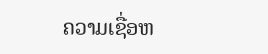ຄວາມເຊື່ອຫ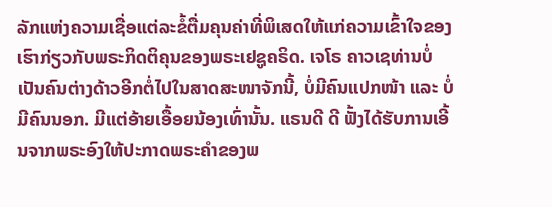ລັກແຫ່ງຄວາມເຊື່ອແຕ່ລະຂໍ້ຕື່ມຄຸນຄ່າທີ່ພິເສດໃຫ້ແກ່ຄວາມເຂົ້າໃຈຂອງເຮົາກ່ຽວກັບພຣະກິດຕິຄຸນຂອງພຣະເຢຊູຄຣິດ. ເຈໂຣ ຄາວເຊທ່ານບໍ່ເປັນຄົນຕ່າງດ້າວອີກຕໍ່ໄປໃນສາດສະໜາຈັກນີ້, ບໍ່ມີຄົນແປກໜ້າ ແລະ ບໍ່ມີຄົນນອກ. ມີແຕ່ອ້າຍເອື້ອຍນ້ອງເທົ່ານັ້ນ. ແຣນດີ ດີ ຟັ້ງໄດ້ຮັບການເອີ້ນຈາກພຣະອົງໃຫ້ປະກາດພຣະຄຳຂອງພ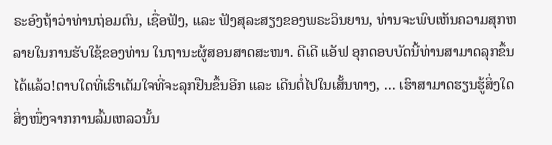ຣະອົງຖ້າວ່າທ່ານຖ່ອມຕົນ, ເຊື່ອຟັງ, ແລະ ຟັງສຸລະສຽງຂອງພຣະວິນຍານ, ທ່ານຈະພົບເຫັນຄວາມສຸກຫລາຍໃນການຮັບໃຊ້ຂອງທ່ານ ໃນຖານະຜູ້ສອນສາດສະໜາ. ດີເດີ ແອັຟ ອຸກດອບບັດນີ້ທ່ານສາມາດລຸກຂຶ້ນໄດ້ແລ້ວ!ຕາບໃດທີ່ເຮົາເຕັມໃຈທີ່ຈະລຸກຢືນຂຶ້ນອີກ ແລະ ເດີນຕໍ່ໄປໃນເສັ້ນທາງ, ... ເຮົາສາມາດຮຽນຮູ້ສິ່ງໃດສິ່ງໜຶ່ງຈາກການລົ້ມເຫລວນັ້ນ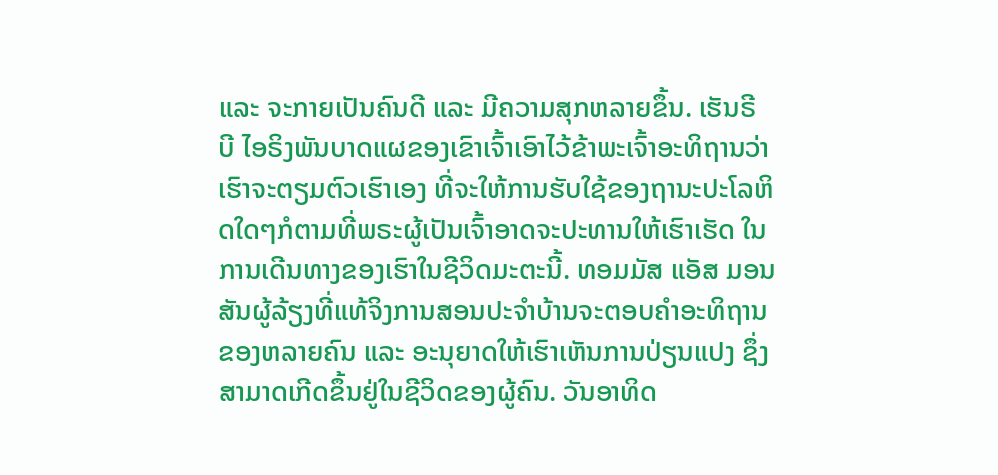ແລະ ຈະກາຍເປັນຄົນດີ ແລະ ມີຄວາມສຸກຫລາຍຂຶ້ນ. ເຮັນຣີ ບີ ໄອຣິງພັນບາດແຜຂອງເຂົາເຈົ້າເອົາໄວ້ຂ້າພະເຈົ້າອະທິຖານວ່າເຮົາຈະຕຽມຕົວເຮົາເອງ ທີ່ຈະໃຫ້ການຮັບໃຊ້ຂອງຖານະປະໂລຫິດໃດໆກໍຕາມທີ່ພຣະຜູ້ເປັນເຈົ້າອາດຈະປະທານໃຫ້ເຮົາເຮັດ ໃນການເດີນທາງຂອງເຮົາໃນຊີວິດມະຕະນີ້. ທອມມັສ ແອັສ ມອນສັນຜູ້ລ້ຽງທີ່ແທ້ຈິງການສອນປະຈຳບ້ານຈະຕອບຄຳອະທິຖານຂອງຫລາຍຄົນ ແລະ ອະນຸຍາດໃຫ້ເຮົາເຫັນການປ່ຽນແປງ ຊຶ່ງສາມາດເກີດຂຶ້ນຢູ່ໃນຊີວິດຂອງຜູ້ຄົນ. ວັນອາທິດ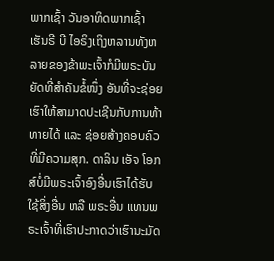ພາກເຊົ້າ ວັນອາທິດພາກເຊົ້າ ເຮັນຣີ ບີ ໄອຣິງເຖິງຫລານທັງຫລາຍຂອງຂ້າພະເຈົ້າກໍມີພຣະບັນຍັດທີ່ສຳຄັນຂໍ້ໜຶ່ງ ອັນທີ່ຈະຊ່ອຍເຮົາໃຫ້ສາມາດປະເຊີນກັບການທ້າທາຍໄດ້ ແລະ ຊ່ອຍສ້າງຄອບຄົວທີ່ມີຄວາມສຸກ. ດາລິນ ເອັຈ ໂອກສ໌ບໍ່ມີພຣະເຈົ້າອົງອື່ນເຮົາໄດ້ຮັບໃຊ້ສິ່ງອື່ນ ຫລື ພຣະອື່ນ ແທນພຣະເຈົ້າທີ່ເຮົາປະກາດວ່າເຮົານະມັດ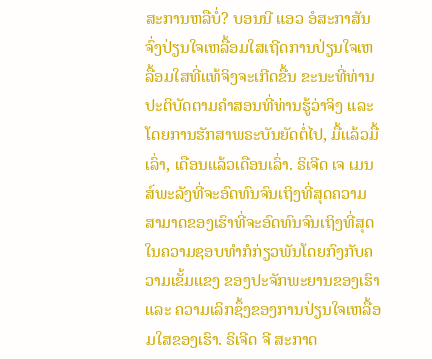ສະການຫລືບໍ່? ບອນນີ ແອວ ອໍສະກາສັນຈົ່ງປ່ຽນໃຈເຫລື້ອມໃສເຖີດການປ່ຽນໃຈເຫລື້ອມໃສທີ່ແທ້ຈິງຈະເກີດຂື້ນ ຂະນະທີ່ທ່ານປະຕິບັດຕາມຄຳສອນທີ່ທ່ານຮູ້ວ່າຈິງ ແລະ ໂດຍການຮັກສາພຣະບັນຍັດຕໍ່ໄປ, ມື້ແລ້ວມື້ເລົ່າ, ເດືອນແລ້ວເດືອນເລົ່າ. ຣິເຈີດ ເຈ ເມນສ໌ພະລັງທີ່ຈະອົດທົນຈົນເຖິງທີ່ສຸດຄວາມສາມາດຂອງເຮົາທີ່ຈະອົດທົນຈົນເຖິງທີ່ສຸດໃນຄວາມຊອບທຳກໍກ່ຽວພັນໂດຍກົງກັບຄວາມເຂັ້ມແຂງ ຂອງປະຈັກພະຍານຂອງເຮົາ ແລະ ຄວາມເລິກຊຶ້ງຂອງການປ່ຽນໃຈເຫລື້ອມໃສຂອງເຮົາ. ຣິເຈີດ ຈີ ສະກາດ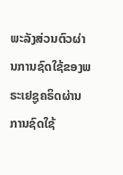ພະລັງສ່ວນຕົວຜ່ານການຊົດໃຊ້ຂອງພຣະເຢຊູຄຣິດຜ່ານການຊົດໃຊ້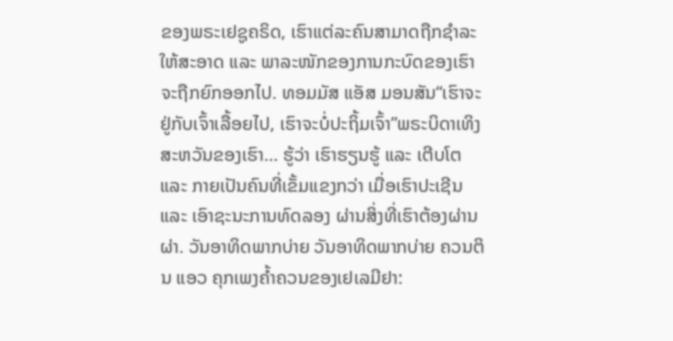ຂອງພຣະເຢຊູຄຣິດ, ເຮົາແຕ່ລະຄົນສາມາດຖືກຊຳລະໃຫ້ສະອາດ ແລະ ພາລະໜັກຂອງການກະບົດຂອງເຮົາຈະຖືກຍົກອອກໄປ. ທອມມັສ ແອັສ ມອນສັນ“ເຮົາຈະຢູ່ກັບເຈົ້າເລື້ອຍໄປ, ເຮົາຈະບໍ່ປະຖິ້ມເຈົ້າ”ພຣະບິດາເທິງສະຫວັນຂອງເຮົາ… ຮູ້ວ່າ ເຮົາຮຽນຮູ້ ແລະ ເຕີບໂຕ ແລະ ກາຍເປັນຄົນທີ່ເຂັ້ມແຂງກວ່າ ເມື່ອເຮົາປະເຊີນ ແລະ ເອົາຊະນະການທົດລອງ ຜ່ານສິ່ງທີ່ເຮົາຕ້ອງຜ່ານຜ່າ. ວັນອາທິດພາກບ່າຍ ວັນອາທິດພາກບ່າຍ ຄວນຕິນ ແອວ ຄຸກເພງຄ້ຳຄວນຂອງເຢເລມີຢາ: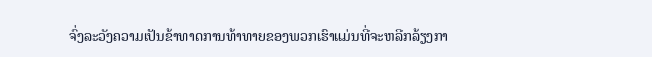ຈົ່ງລະວັງຄວາມເປັນຂ້າທາດການທ້າທາຍຂອງພວກເຮົາແມ່ນທີ່ຈະຫລີກລ້ຽງກາ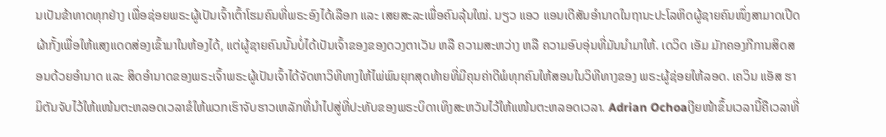ນເປັນຂ້າທາດທຸກຢ່າງ ເພື່ອຊ່ອຍພຣະຜູ້ເປັນເຈົ້າເຕົ້າໂຮມຄົນທີ່ພຣະອົງໄດ້ເລືອກ ແລະ ເສຍສະລະເພື່ອຄົນລຸ້ນໃໝ່. ນຽວ ແອວ ແອນເດີສັນອຳນາດໃນຖານະປະໂລຫິດຜູ້ຊາຍຄົນໜຶ່ງສາມາດເປີດຜ້າກັ້ງເພື່ອໃຫ້ແສງແດດສ່ອງເຂົ້າມາໃນຫ້ອງໄດ້, ແຕ່ຜູ້ຊາຍຄົນນັ້ນບໍ່ໄດ້ເປັນເຈົ້າຂອງຂອງດວງຕາເວັນ ຫລື ຄວາມສະຫວ່າງ ຫລື ຄວາມອົບອຸ່ນທີ່ມັນນຳມາໃຫ້. ເດວິດ ເອັມ ມັກຄອງກີການສິດສອນດ້ວຍອຳນາດ ແລະ ສິດອຳນາດຂອງພຣະເຈົ້າພຣະຜູ້ເປັນເຈົ້າໄດ້ຈັດຫາວິທີທາງໃຫ້ໄພ່ພົນຍຸກສຸດທ້າຍທີ່ມີຄຸນຄ່າດີພໍທຸກຄົນໃຫ້ສອນໃນວິທີທາງຂອງ ພຣະຜູ້ຊ່ອຍໃຫ້ລອດ. ເຄວິນ ແອັສ ຮາມິຕັນຈັບໄວ້ໃຫ້ແໜ້ນຕະຫລອດເວລາຂໍໃຫ້ພວກເຮົາຈັບຮາວເຫລັກທີ່ນຳໄປສູ່ທີ່ປະທັບຂອງພຣະບິດາເທິງສະຫວັນໄວ້ໃຫ້ແໜ້ນຕະຫລອດເວລາ. Adrian Ochoaເງີຍໜ້າຂຶ້ນເວລານີ້ຄືເວລາທີ່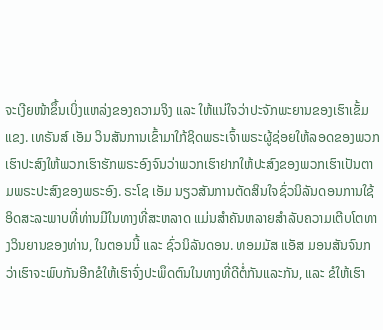ຈະເງີຍໜ້າຂຶ້ນເບິ່ງແຫລ່ງຂອງຄວາມຈິງ ແລະ ໃຫ້ແນ່ໃຈວ່າປະຈັກພະຍານຂອງເຮົາເຂັ້ມແຂງ. ເທຣັນສ໌ ເອັມ ວິນສັນການເຂົ້າມາໃກ້ຊິດພຣະເຈົ້າພຣະຜູ້ຊ່ອຍໃຫ້ລອດຂອງພວກເຮົາປະສົງໃຫ້ພວກເຮົາຮັກພຣະອົງຈົນວ່າພວກເຮົາຢາກໃຫ້ປະສົງຂອງພວກເຮົາເປັນຕາມພຣະປະສົງຂອງພຣະອົງ. ຣະໂຊ ເອັມ ນຽວສັນການຕັດສິນໃຈຊົ່ວນິລັນດອນການໃຊ້ອິດສະລະພາບທີ່ທ່ານມີໃນທາງທີ່ສະຫລາດ ແມ່ນສຳຄັນຫລາຍສຳລັບຄວາມເຕີບໂຕທາງວິນຍານຂອງທ່ານ, ໃນຕອນນີ້ ແລະ ຊົ່ວນິລັນດອນ. ທອມມັສ ແອັສ ມອນສັນຈົນກວ່າເຮົາຈະພົບກັນອີກຂໍໃຫ້ເຮົາຈົ່ງປະພຶດຕົນໃນທາງທີ່ດີຕໍ່ກັນແລະກັນ, ແລະ ຂໍໃຫ້ເຮົາ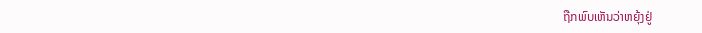ຖືກພົບເຫັນວ່າຫຍຸ້ງຢູ່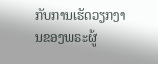ກັບການເຮັດວຽກງານຂອງພຣະຜູ້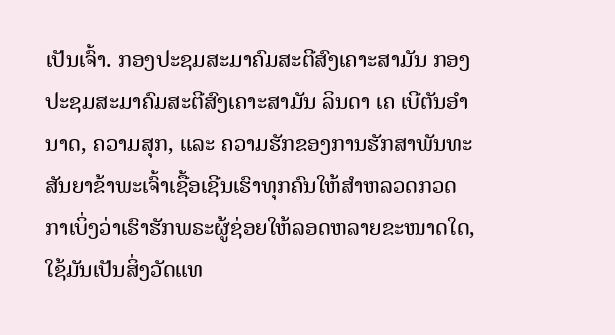ເປັນເຈົ້າ. ກອງປະຊມສະມາຄົມສະຕີສົງເຄາະສາມັນ ກອງປະຊມສະມາຄົມສະຕີສົງເຄາະສາມັນ ລິນດາ ເຄ ເບີຕັນອຳນາດ, ຄວາມສຸກ, ແລະ ຄວາມຮັກຂອງການຮັກສາພັນທະສັນຍາຂ້າພະເຈົ້າເຊື້ອເຊີນເຮົາທຸກຄົນໃຫ້ສຳຫລວດກວດກາເບິ່ງວ່າເຮົາຮັກພຣະຜູ້ຊ່ອຍໃຫ້ລອດຫລາຍຂະໜາດໃດ, ໃຊ້ມັນເປັນສິ່ງວັດແທ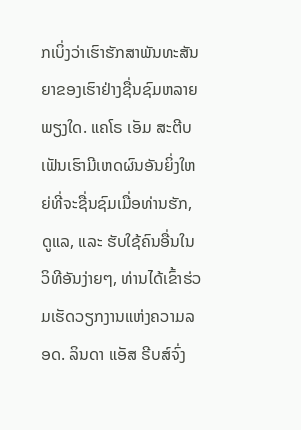ກເບິ່ງວ່າເຮົາຮັກສາພັນທະສັນຍາຂອງເຮົາຢ່າງຊື່ນຊົມຫລາຍພຽງໃດ. ແຄໂຣ ເອັມ ສະຕີບເຟັນເຮົາມີເຫດຜົນອັນຍິ່ງໃຫຍ່ທີ່ຈະຊື່ນຊົມເມື່ອທ່ານຮັກ, ດູແລ, ແລະ ຮັບໃຊ້ຄົນອື່ນໃນວິທີອັນງ່າຍໆ, ທ່ານໄດ້ເຂົ້າຮ່ວມເຮັດວຽກງານແຫ່ງຄວາມລອດ. ລິນດາ ແອັສ ຣີບສ໌ຈົ່ງ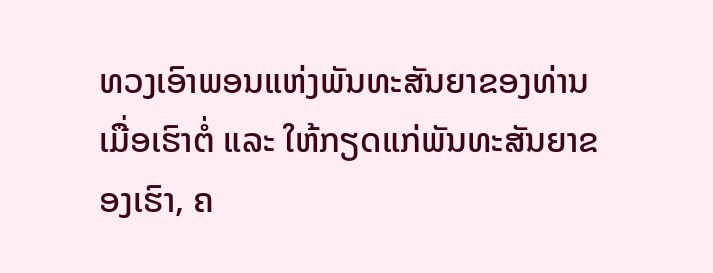ທວງເອົາພອນແຫ່ງພັນທະສັນຍາຂອງທ່ານເມື່ອເຮົາຕໍ່ ແລະ ໃຫ້ກຽດແກ່ພັນທະສັນຍາຂອງເຮົາ, ຄ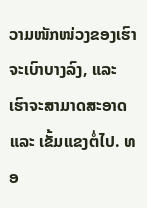ວາມໜັກໜ່ວງຂອງເຮົາຈະເບົາບາງລົງ, ແລະ ເຮົາຈະສາມາດສະອາດ ແລະ ເຂັ້ມແຂງຕໍ່ໄປ. ທອ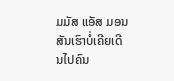ມມັສ ແອັສ ມອນສັນເຮົາບໍ່ເຄີຍເດີນໄປຄົນ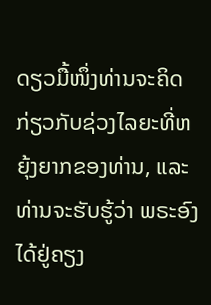ດຽວມື້ໜຶ່ງທ່ານຈະຄິດກ່ຽວກັບຊ່ວງໄລຍະທີ່ຫຍຸ້ງຍາກຂອງທ່ານ, ແລະ ທ່ານຈະຮັບຮູ້ວ່າ ພຣະອົງໄດ້ຢູ່ຄຽງ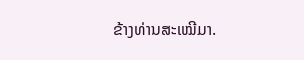ຂ້າງທ່ານສະເໝີມາ.